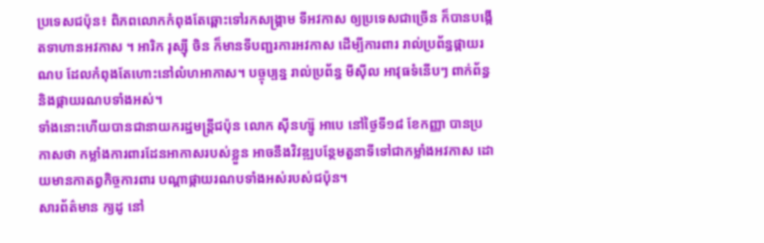ប្រទេសជប៉ុន៖ ពិភពលោកកំពុងតែឆ្ពោះទៅរកសង្គ្រាម ទីអវកាស ឲ្យប្រទេសជាច្រើន ក៏បានបង្កើតទាហានអវកាស ។ អារិក រុស្ស៊ី ចិន ក៏មានទីបញ្ជរការអវកាស ដើម្បីការពារ រាល់ប្រព័ន្ធផ្កាយរណប ដែលកំពុងតែហោះនៅលំហអាកាស។ បច្ចុប្បន្ន រាល់ប្រព័ន្ធ មីស៊ីល អាវុធទំនើបៗ ពាក់ព័ន្ធ និងផ្កាយរណបទាំងអស់។
ទាំងនោះហើយបានជានាយករដ្ឋមន្ត្រីជប៉ុន លោក ស៊ីនហ្ស៊ូ អាបេ នៅថ្ងៃទី១៨ ខែកញ្ញា បានប្រកាសថា កម្លាំងការពារដែនអាកាសរបស់ខ្លួន អាចនឹងវិវឌ្ឍបន្ថែមតួនាទីទៅជាកម្លាំងអវកាស ដោយមានកាតព្វកិច្ចការពារ បណ្តាផ្កាយរណបទាំងអស់របស់ជប៉ុន។
សារព័ត៌មាន ក្យដូ នៅ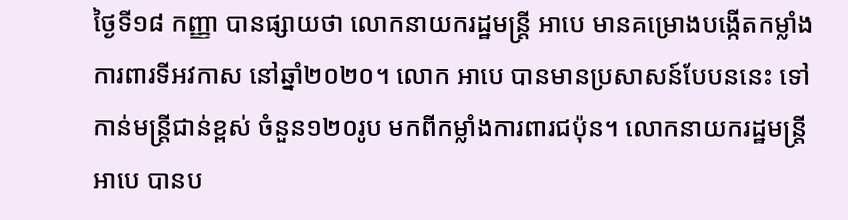ថ្ងៃទី១៨ កញ្ញា បានផ្សាយថា លោកនាយករដ្ឋមន្ត្រី អាបេ មានគម្រោងបង្កើតកម្លាំងការពារទីអវកាស នៅឆ្នាំ២០២០។ លោក អាបេ បានមានប្រសាសន៍បែបននេះ ទៅកាន់មន្ត្រីជាន់ខ្ពស់ ចំនួន១២០រូប មកពីកម្លាំងការពារជប៉ុន។ លោកនាយករដ្ឋមន្ត្រី អាបេ បានប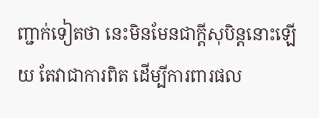ញ្ជាក់ទៀតថា នេះមិនមែនជាក្តីសុបិន្តនោះឡើយ តែវាជាការពិត ដើម្បីការពារផល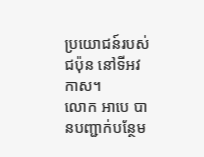ប្រយោជន៍របស់ជប៉ុន នៅទីអវកាស។
លោក អាបេ បានបញ្ជាក់បន្ថែម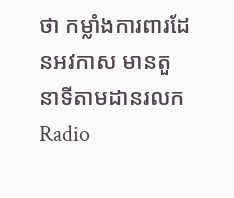ថា កម្លាំងការពារដែនអវកាស មានតួនាទីតាមដានរលក Radio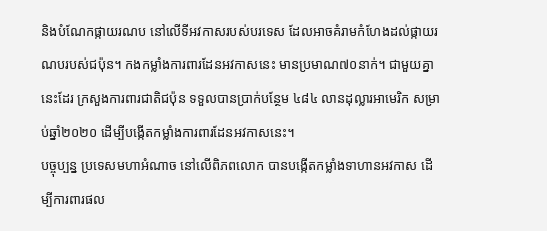និងបំណែកផ្កាយរណប នៅលើទីអវកាសរបស់បរទេស ដែលអាចគំរាមកំហែងដល់ផ្កាយរណបរបស់ជប៉ុន។ កងកម្លាំងការពារដែនអវកាសនេះ មានប្រមាណ៧០នាក់។ ជាមួយគ្នានេះដែរ ក្រសួងការពារជាតិជប៉ុន ទទួលបានប្រាក់បន្ថែម ៤៨៤ លានដុល្លារអាមេរិក សម្រាប់ឆ្នាំ២០២០ ដើម្បីបង្កើតកម្លាំងការពារដែនអវកាសនេះ។
បច្ចុប្បន្ន ប្រទេសមហាអំណាច នៅលើពិភពលោក បានបង្កើតកម្លាំងទាហានអវកាស ដើម្បីការពារផល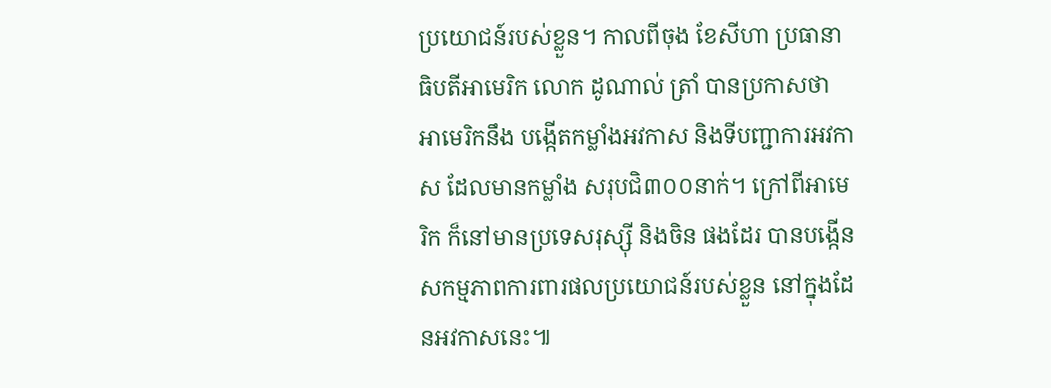ប្រយោជន៍របស់ខ្លួន។ កាលពីចុង ខែសីហា ប្រធានាធិបតីអាមេរិក លោក ដូណាល់ ត្រាំ បានប្រកាសថា អាមេរិកនឹង បង្កើតកម្លាំងអវកាស និងទីបញ្ជាការអវកាស ដែលមានកម្លាំង សរុបជិ៣០០នាក់។ ក្រៅពីអាមេរិក ក៏នៅមានប្រទេសរុស្ស៊ី និងចិន ផងដែរ បានបង្កើនសកម្មភាពការពារផលប្រយោជន៍របស់ខ្លួន នៅក្នុងដែនអវកាសនេះ៕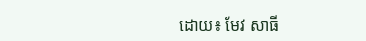ដោយ៖ មែវ សាធី